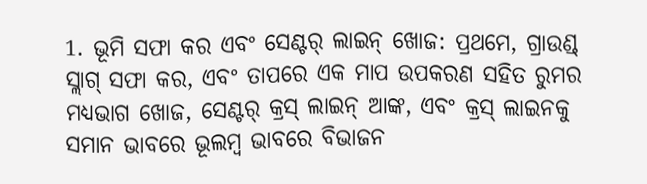1. ଭୂମି ସଫା କର ଏବଂ ସେଣ୍ଟର୍ ଲାଇନ୍ ଖୋଜ: ପ୍ରଥମେ, ଗ୍ରାଉଣ୍ଡ୍ ସ୍ଲାଗ୍ ସଫା କର, ଏବଂ ତାପରେ ଏକ ମାପ ଉପକରଣ ସହିତ ରୁମର ମଧ୍ୟଭାଗ ଖୋଜ, ସେଣ୍ଟର୍ କ୍ରସ୍ ଲାଇନ୍ ଆଙ୍କ, ଏବଂ କ୍ରସ୍ ଲାଇନକୁ ସମାନ ଭାବରେ ଭୂଲମ୍ବ ଭାବରେ ବିଭାଜନ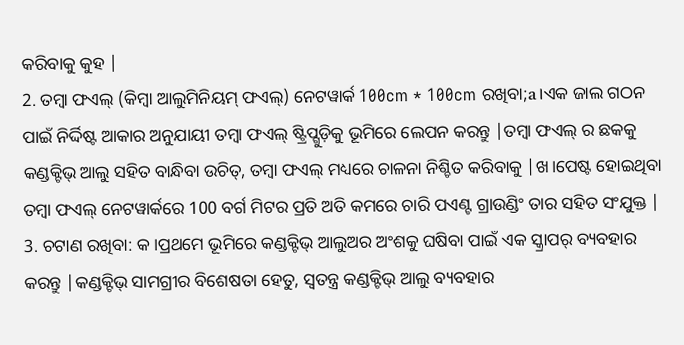କରିବାକୁ କୁହ |
2. ତମ୍ବା ଫଏଲ୍ (କିମ୍ବା ଆଲୁମିନିୟମ୍ ଫଏଲ୍) ନେଟୱାର୍କ 100cm * 100cm ରଖିବା;a।ଏକ ଜାଲ ଗଠନ ପାଇଁ ନିର୍ଦ୍ଦିଷ୍ଟ ଆକାର ଅନୁଯାୟୀ ତମ୍ବା ଫଏଲ୍ ଷ୍ଟ୍ରିପ୍ଗୁଡ଼ିକୁ ଭୂମିରେ ଲେପନ କରନ୍ତୁ |ତମ୍ବା ଫଏଲ୍ ର ଛକକୁ କଣ୍ଡକ୍ଟିଭ୍ ଆଲୁ ସହିତ ବାନ୍ଧିବା ଉଚିତ୍, ତମ୍ବା ଫଏଲ୍ ମଧ୍ୟରେ ଚାଳନା ନିଶ୍ଚିତ କରିବାକୁ |ଖ।ପେଷ୍ଟ ହୋଇଥିବା ତମ୍ବା ଫଏଲ୍ ନେଟୱାର୍କରେ 100 ବର୍ଗ ମିଟର ପ୍ରତି ଅତି କମରେ ଚାରି ପଏଣ୍ଟ ଗ୍ରାଉଣ୍ଡିଂ ତାର ସହିତ ସଂଯୁକ୍ତ |
3. ଚଟାଣ ରଖିବା: କ।ପ୍ରଥମେ ଭୂମିରେ କଣ୍ଡକ୍ଟିଭ୍ ଆଲୁଅର ଅଂଶକୁ ଘଷିବା ପାଇଁ ଏକ ସ୍କ୍ରାପର୍ ବ୍ୟବହାର କରନ୍ତୁ |କଣ୍ଡକ୍ଟିଭ୍ ସାମଗ୍ରୀର ବିଶେଷତା ହେତୁ, ସ୍ୱତନ୍ତ୍ର କଣ୍ଡକ୍ଟିଭ୍ ଆଲୁ ବ୍ୟବହାର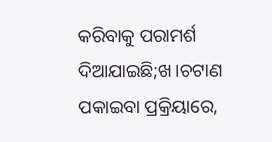କରିବାକୁ ପରାମର୍ଶ ଦିଆଯାଇଛି;ଖ।ଚଟାଣ ପକାଇବା ପ୍ରକ୍ରିୟାରେ,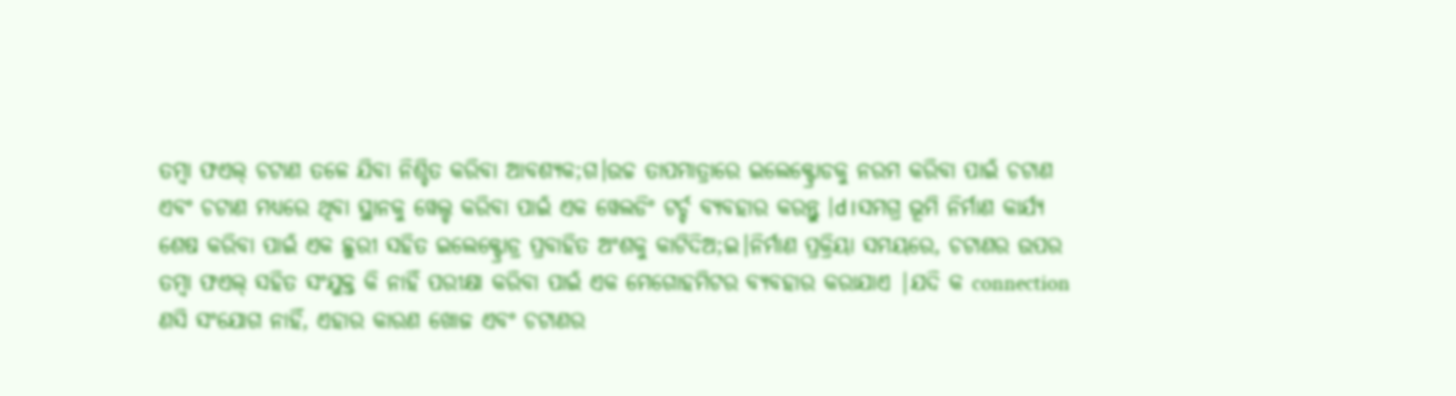ତମ୍ବା ଫଏଲ୍ ଚଟାଣ ତଳେ ଯିବା ନିଶ୍ଚିତ କରିବା ଆବଶ୍ୟକ;ଗ।ଉଚ୍ଚ ତାପମାତ୍ରାରେ ଇଲେକ୍ଟ୍ରୋଡକୁ ନରମ କରିବା ପାଇଁ ଚଟାଣ ଏବଂ ଚଟାଣ ମଧ୍ୟରେ ଥିବା ସ୍ଥାନକୁ ୱେଲ୍ଡ କରିବା ପାଇଁ ଏକ ୱେଲଡିଂ ଟର୍ଚ୍ଚ ବ୍ୟବହାର କରନ୍ତୁ |d।ସମଗ୍ର ଭୂମି ନିର୍ମାଣ କାର୍ଯ୍ୟ ଶେଷ କରିବା ପାଇଁ ଏକ ଛୁରୀ ସହିତ ଇଲେକ୍ଟ୍ରୋଡ୍ର ପ୍ରବାହିତ ଅଂଶକୁ କାଟିଦିଅ;ଇ।ନିର୍ମାଣ ପ୍ରକ୍ରିୟା ସମୟରେ, ଚଟାଣର ଉପର ତମ୍ବା ଫଏଲ୍ ସହିତ ସଂଯୁକ୍ତ କି ନାହିଁ ପରୀକ୍ଷା କରିବା ପାଇଁ ଏକ ମେଗୋହମିଟର ବ୍ୟବହାର କରାଯାଏ |ଯଦି କ connection ଣସି ସଂଯୋଗ ନାହିଁ, ଏହାର କାରଣ ଖୋଜ ଏବଂ ଚଟାଣର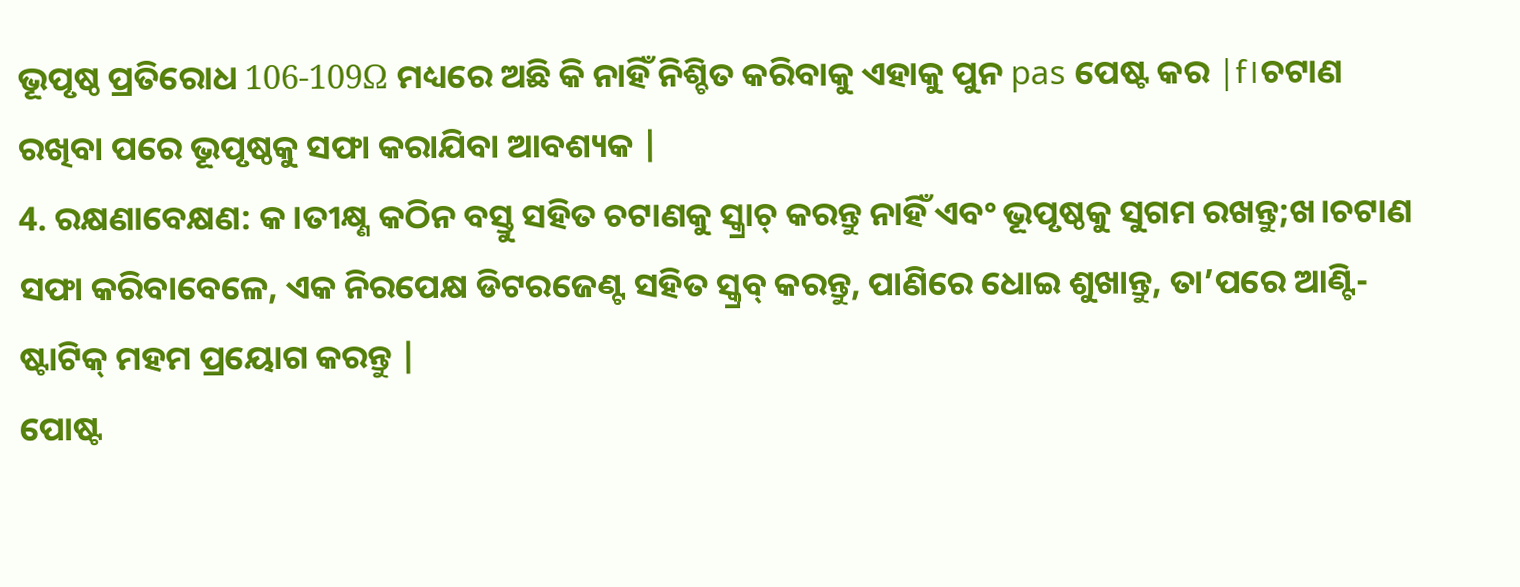ଭୂପୃଷ୍ଠ ପ୍ରତିରୋଧ 106-109Ω ମଧ୍ୟରେ ଅଛି କି ନାହିଁ ନିଶ୍ଚିତ କରିବାକୁ ଏହାକୁ ପୁନ pas ପେଷ୍ଟ କର |f।ଚଟାଣ ରଖିବା ପରେ ଭୂପୃଷ୍ଠକୁ ସଫା କରାଯିବା ଆବଶ୍ୟକ |
4. ରକ୍ଷଣାବେକ୍ଷଣ: କ।ତୀକ୍ଷ୍ଣ କଠିନ ବସ୍ତୁ ସହିତ ଚଟାଣକୁ ସ୍କ୍ରାଚ୍ କରନ୍ତୁ ନାହିଁ ଏବଂ ଭୂପୃଷ୍ଠକୁ ସୁଗମ ରଖନ୍ତୁ;ଖ।ଚଟାଣ ସଫା କରିବାବେଳେ, ଏକ ନିରପେକ୍ଷ ଡିଟରଜେଣ୍ଟ ସହିତ ସ୍କ୍ରବ୍ କରନ୍ତୁ, ପାଣିରେ ଧୋଇ ଶୁଖାନ୍ତୁ, ତା’ପରେ ଆଣ୍ଟି-ଷ୍ଟାଟିକ୍ ମହମ ପ୍ରୟୋଗ କରନ୍ତୁ |
ପୋଷ୍ଟ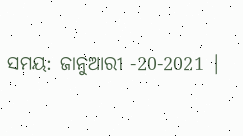ସମୟ: ଜାନୁଆରୀ -20-2021 |